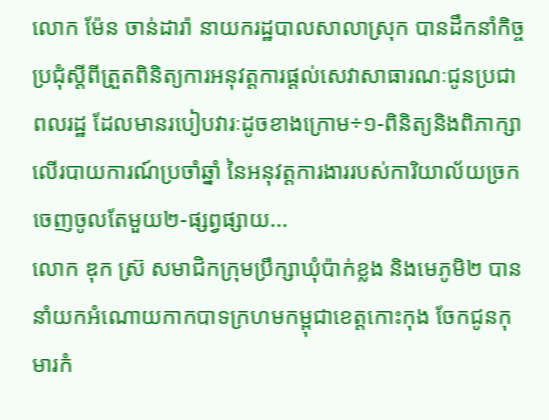លោក ម៉ែន ចាន់ដារ៉ា នាយករដ្ឋបាលសាលាស្រុក បានដឹកនាំកិច្ចប្រជុំស្តីពីត្រួតពិនិត្យការអនុវត្តការផ្តល់សេវាសាធារណៈជូនប្រជាពលរដ្ឋ ដែលមានរបៀបវារៈដូចខាងក្រោម÷១-ពិនិត្យនិងពិភាក្សាលើរបាយការណ៍ប្រចាំឆ្នាំ នៃអនុវត្តការងាររបស់ការិយាល័យច្រកចេញចូលតែមួយ២-ផ្សព្វផ្សាយ...
លោក ឌុក ស្រ៊ សមាជិកក្រុមប្រឹក្សាឃុំប៉ាក់ខ្លង និងមេភូមិ២ បាននាំយកអំណោយកាកបាទក្រហមកម្ពុជាខេត្តកោះកុង ចែកជូនកុមារកំ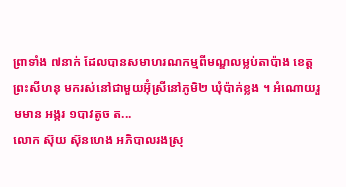ព្រាទាំង ៧នាក់ ដែលបានសមាហរណកម្មពីមណ្ឌលម្លប់តាប៉ាង ខេត្តព្រះសីហនុ មករស់នៅជាមួយអ៊ុំស្រីនៅភូមិ២ ឃុំប៉ាក់ខ្លង ។ អំណោយរួមមាន អង្ករ ១បាវតូច ត...
លោក ស៊ុយ ស៊ុនហេង អភិបាលរងស្រុ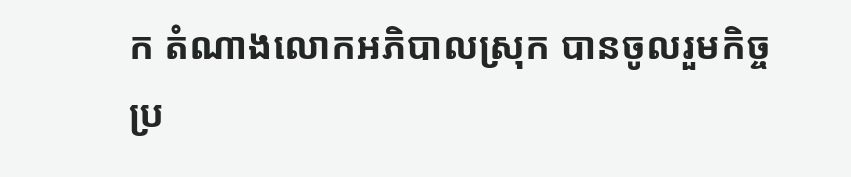ក តំណាងលោកអភិបាលស្រុក បានចូលរួមកិច្ចប្រ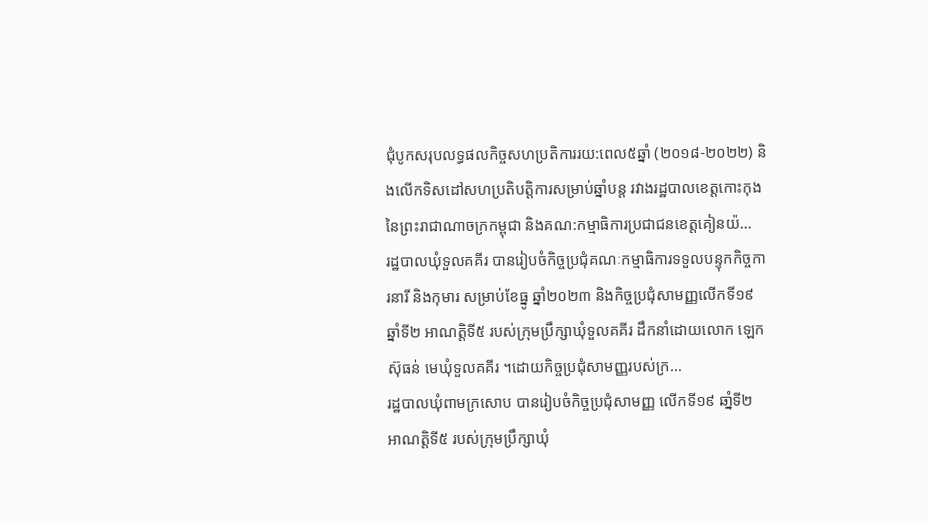ជុំបូកសរុបលទ្ធផលកិច្ចសហប្រតិការរយ:ពេល៥ឆ្នាំ (២០១៨-២០២២) និងលើកទិសដៅសហប្រតិបត្តិការសម្រាប់ឆ្នាំបន្ត រវាងរដ្ឋបាលខេត្តកោះកុង នៃព្រះរាជាណាចក្រកម្ពុជា និងគណ:កម្មាធិការប្រជាជនខេត្តគៀនយ៉...
រដ្ឋបាលឃុំទួលគគីរ បានរៀបចំកិច្ចប្រជុំគណៈកម្មាធិការទទួលបន្ទុកកិច្ចការនារី និងកុមារ សម្រាប់ខែធ្នូ ឆ្នាំ២០២៣ និងកិច្ចប្រជុំសាមញ្ញលើកទី១៩ ឆ្នាំទី២ អាណត្តិទី៥ របស់ក្រុមប្រឹក្សាឃុំទួលគគីរ ដឹកនាំដោយលោក ឡេក ស៊ុធន់ មេឃុំទួលគគីរ ។ដោយកិច្ចប្រជុំសាមញ្ញរបស់ក្រ...
រដ្ឋបាលឃុំពាមក្រសោប បានរៀបចំកិច្ចប្រជុំសាមញ្ញ លើកទី១៩ ឆាំ្នទី២ អាណត្តិទី៥ របស់ក្រុមប្រឹក្សាឃុំ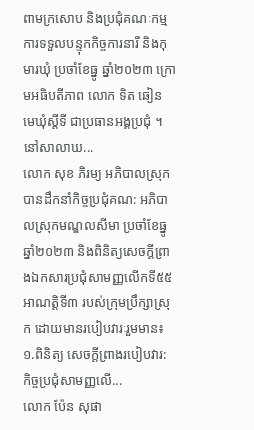ពាមក្រសោប និងប្រជុំគណៈកម្មការទទួលបន្ទុកកិច្ចការនារី និងកុមារឃុំ ប្រចាំខែធ្នូ ឆ្នាំ២០២៣ ក្រោមអធិបតីភាព លោក ទិត ឆៀន មេឃុំស្តីទី ជាប្រធានអង្គប្រជុំ ។នៅសាលាឃ...
លោក សុខ ភិរម្យ អភិបាលស្រុក បានដឹកនាំកិច្ចប្រជុំគណ: អភិបាលស្រុកមណ្ឌលសីមា ប្រចាំខែធ្នូ ឆ្នាំ២០២៣ និងពិនិត្យសេចក្ដីព្រាងឯកសារប្រជុំសាមញ្ញលើកទី៥៥ អាណត្តិទី៣ របស់ក្រុមប្រឹក្សាស្រុក ដោយមានរបៀបវារៈរួមមាន៖១.ពិនិត្យ សេចក្ដីព្រាងរបៀបវារ: កិច្ចប្រជុំសាមញ្ញលើ...
លោក ប៉ែន សុផា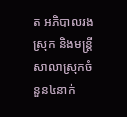ត អភិបាលរងស្រុក និងមន្រ្តីសាលាស្រុកចំនួន៤នាក់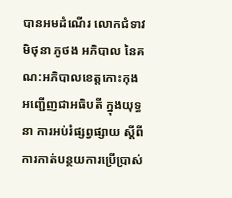បានអមដំណើរ លោកជំទាវ មិថុនា ភូថង អភិបាល នៃគណ:អភិបាលខេត្តកោះកុង អញ្ជើញជាអធិបតី ក្នុងយុទ្ធនា ការអប់រំផ្សព្វផ្សាយ ស្តីពីការកាត់បន្ថយការប្រើប្រាស់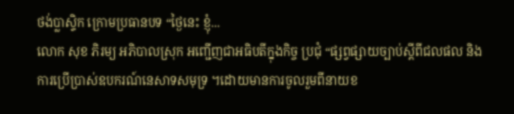ថង់ប្លាស្ទិក ក្រោមប្រធានបទ “ថ្ងៃនេះ ខ្ញុំ...
លោក សុខ ភិរម្យ អភិបាលស្រុក អញ្ជើញជាអធិបតីក្នុងកិច្ច ប្រជុំ “ផ្សព្វផ្សាយច្បាប់ស្ដីពីជលផល និងការប្រើប្រាស់ឧបករណ៍នេសាទសមុទ្រ ។ដោយមានការចូលរួមពីនាយខ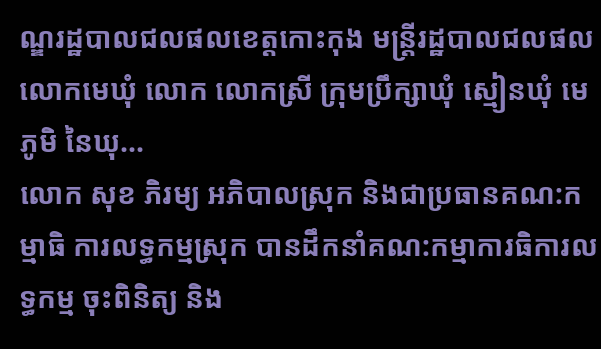ណ្ឌរដ្ឋបាលជលផលខេត្តកោះកុង មន្ត្រីរដ្ឋបាលជលផល លោកមេឃុំ លោក លោកស្រី ក្រុមប្រឹក្សាឃុំ ស្មៀនឃុំ មេភូមិ នៃឃុ...
លោក សុខ ភិរម្យ អភិបាលស្រុក និងជាប្រធានគណ:កម្មាធិ ការលទ្ធកម្មស្រុក បានដឹកនាំគណ:កម្មាការធិការលទ្ធកម្ម ចុះពិនិត្យ និង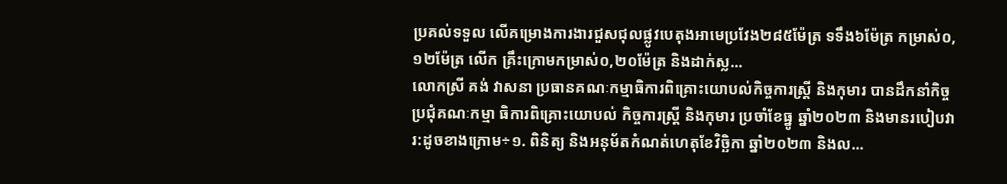ប្រគល់ទទួល លើគម្រោងការងារជួសជុលផ្លូវបេតុងអាមេប្រវែង២៨៥ម៉ែត្រ ទទឹង៦ម៉ែត្រ កម្រាស់០,១២ម៉ែត្រ លើក គ្រឹះក្រោមកម្រាស់០,២០ម៉ែត្រ និងដាក់ស្ល...
លោកស្រី គង់ វាសនា ប្រធានគណៈកម្មាធិការពិគ្រោះយោបល់កិច្ចការស្ដ្រី និងកុមារ បានដឹកនាំកិច្ចប្រជុំគណៈកម្មា ធិការពិគ្រោះយោបល់ កិច្ចការស្ដ្រី និងកុមារ ប្រចាំខែធ្នូ ឆ្នាំ២០២៣ និងមានរបៀបវារ:ដូចខាងក្រោម÷១. ពិនិត្យ និងអនុម័តកំណត់ហេតុខែវិច្ឆិកា ឆ្នាំ២០២៣ និងល...